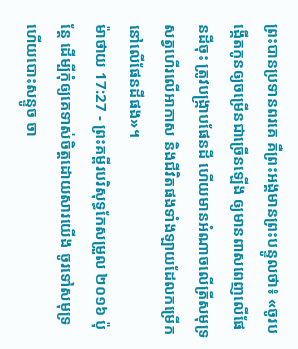ព្រះបានប្រទានពរគេ គឺព្រះអង្គមានព្រះបន្ទូលថា៖ «ចូរបង្កើតកូនឲ្យចម្រើនជាច្រើនឡើង ឲ្យមានពាសពេញលើផែនដីចុះ ត្រូវបង្ក្រាបផែនដី ហើយមានអំណាចលើត្រីសមុទ្រ សត្វហើរលើអាកាស និងជីវិតផងទាំងឡាយដែលកម្រើកនៅលើផែនដីផង»។
ម៉ាថាយ 17:27 - ព្រះគម្ពីរបរិសុទ្ធកែសម្រួល ២០១៦ ប៉ុន្តែ ដើម្បីកុំឲ្យគេទាស់ចិត្តដោយសារយើង ចូរទៅសមុទ្រ ហើយបោះសន្ទូច ចា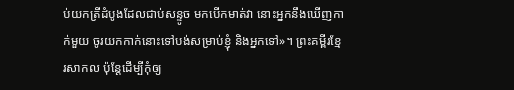ប់យកត្រីដំបូងដែលជាប់សន្ទូច មកបើកមាត់វា នោះអ្នកនឹងឃើញកាក់មួយ ចូរយកកាក់នោះទៅបង់សម្រាប់ខ្ញុំ និងអ្នកទៅ»។ ព្រះគម្ពីរខ្មែរសាកល ប៉ុន្តែដើម្បីកុំឲ្យ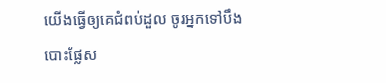យើងធ្វើឲ្យគេជំពប់ដួល ចូរអ្នកទៅបឹងបោះផ្លែស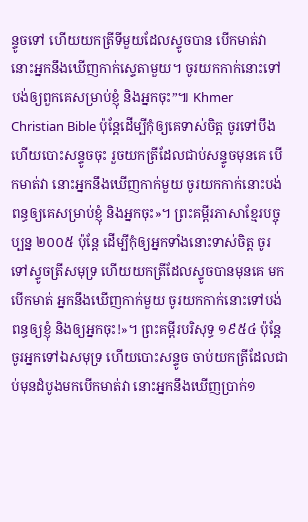ន្ទូចទៅ ហើយយកត្រីទីមួយដែលស្ទូចបាន បើកមាត់វា នោះអ្នកនឹងឃើញកាក់ស្ទេតាមួយ។ ចូរយកកាក់នោះទៅបង់ឲ្យពួកគេសម្រាប់ខ្ញុំ និងអ្នកចុះ”៕ Khmer Christian Bible ប៉ុន្ដែដើម្បីកុំឲ្យគេទាស់ចិត្ដ ចូរទៅបឹង ហើយបោះសន្ទូចចុះ រួចយកត្រីដែលជាប់សន្ទូចមុនគេ បើកមាត់វា នោះអ្នកនឹងឃើញកាក់មួយ ចូរយកកាក់នោះបង់ពន្ធឲ្យគេសម្រាប់ខ្ញុំ និងអ្នកចុះ»។ ព្រះគម្ពីរភាសាខ្មែរបច្ចុប្បន្ន ២០០៥ ប៉ុន្តែ ដើម្បីកុំឲ្យអ្នកទាំងនោះទាស់ចិត្ត ចូរទៅស្ទូចត្រីសមុទ្រ ហើយយកត្រីដែលស្ទូចបានមុនគេ មកបើកមាត់ អ្នកនឹងឃើញកាក់មួយ ចូរយកកាក់នោះទៅបង់ពន្ធឲ្យខ្ញុំ និងឲ្យអ្នកចុះ!»។ ព្រះគម្ពីរបរិសុទ្ធ ១៩៥៤ ប៉ុន្តែ ចូរអ្នកទៅឯសមុទ្រ ហើយបោះសន្ទូច ចាប់យកត្រីដែលជាប់មុនដំបូងមកបើកមាត់វា នោះអ្នកនឹងឃើញប្រាក់១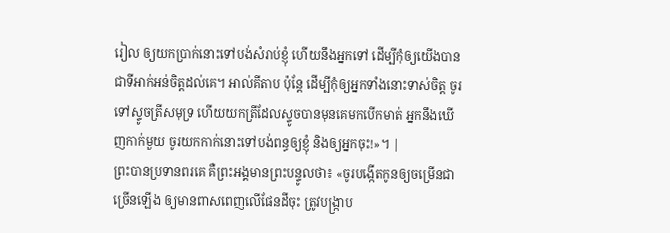រៀល ឲ្យយកប្រាក់នោះទៅបង់សំរាប់ខ្ញុំ ហើយនឹងអ្នកទៅ ដើម្បីកុំឲ្យយើងបានជាទីអាក់អន់ចិត្តដល់គេ។ អាល់គីតាប ប៉ុន្ដែ ដើម្បីកុំឲ្យអ្នកទាំងនោះទាស់ចិត្ត ចូរទៅស្ទូចត្រីសមុទ្រ ហើយយកត្រីដែលស្ទូចបានមុនគេមកបើកមាត់ អ្នកនឹងឃើញកាក់មួយ ចូរយកកាក់នោះទៅបង់ពន្ធឲ្យខ្ញុំ និងឲ្យអ្នកចុះ!»។ |
ព្រះបានប្រទានពរគេ គឺព្រះអង្គមានព្រះបន្ទូលថា៖ «ចូរបង្កើតកូនឲ្យចម្រើនជាច្រើនឡើង ឲ្យមានពាសពេញលើផែនដីចុះ ត្រូវបង្ក្រាប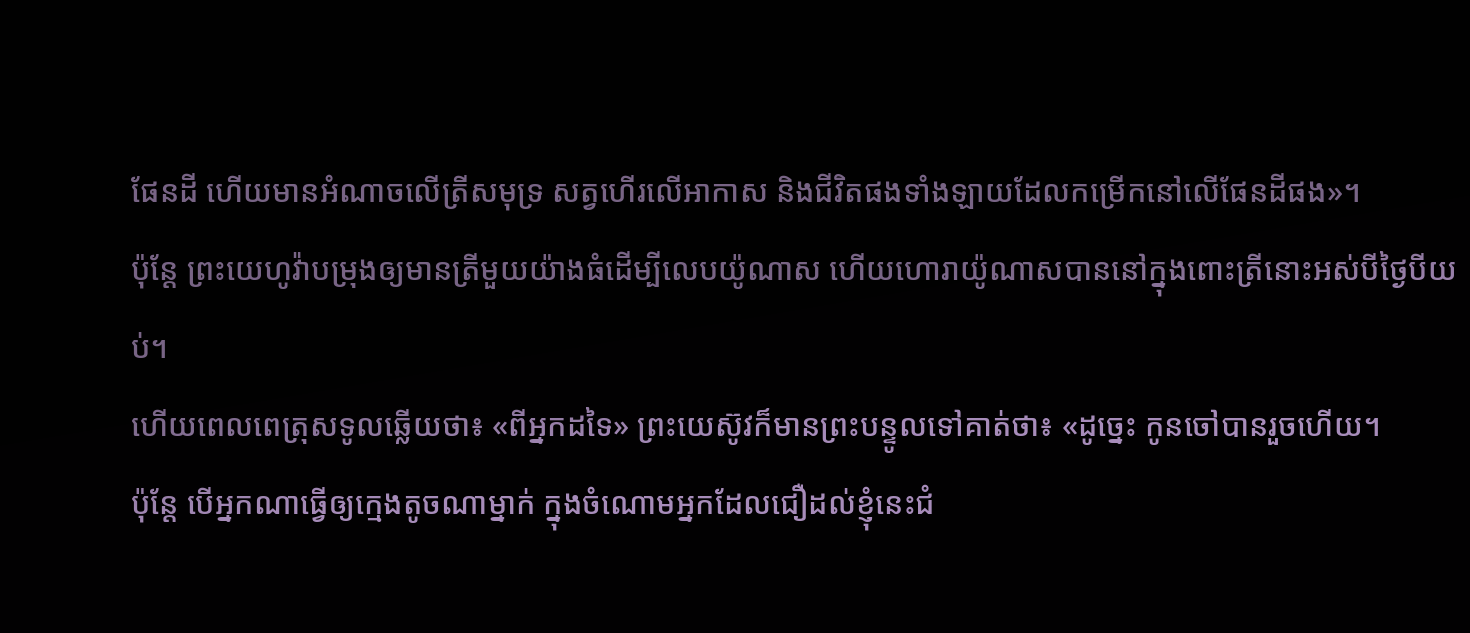ផែនដី ហើយមានអំណាចលើត្រីសមុទ្រ សត្វហើរលើអាកាស និងជីវិតផងទាំងឡាយដែលកម្រើកនៅលើផែនដីផង»។
ប៉ុន្តែ ព្រះយេហូវ៉ាបម្រុងឲ្យមានត្រីមួយយ៉ាងធំដើម្បីលេបយ៉ូណាស ហើយហោរាយ៉ូណាសបាននៅក្នុងពោះត្រីនោះអស់បីថ្ងៃបីយប់។
ហើយពេលពេត្រុសទូលឆ្លើយថា៖ «ពីអ្នកដទៃ» ព្រះយេស៊ូវក៏មានព្រះបន្ទូលទៅគាត់ថា៖ «ដូច្នេះ កូនចៅបានរួចហើយ។
ប៉ុន្តែ បើអ្នកណាធ្វើឲ្យក្មេងតូចណាម្នាក់ ក្នុងចំណោមអ្នកដែលជឿដល់ខ្ញុំនេះជំ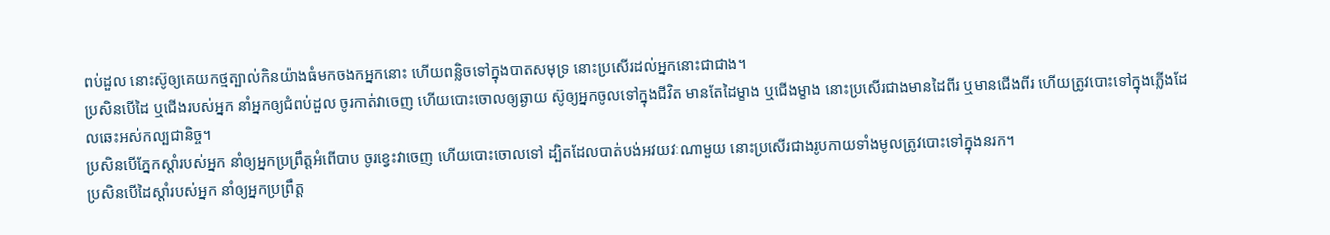ពប់ដួល នោះស៊ូឲ្យគេយកថ្មត្បាល់កិនយ៉ាងធំមកចងកអ្នកនោះ ហើយពន្លិចទៅក្នុងបាតសមុទ្រ នោះប្រសើរដល់អ្នកនោះជាជាង។
ប្រសិនបើដៃ ឬជើងរបស់អ្នក នាំអ្នកឲ្យជំពប់ដួល ចូរកាត់វាចេញ ហើយបោះចោលឲ្យឆ្ងាយ ស៊ូឲ្យអ្នកចូលទៅក្នុងជីវិត មានតែដៃម្ខាង ឬជើងម្ខាង នោះប្រសើរជាងមានដៃពីរ ឬមានជើងពីរ ហើយត្រូវបោះទៅក្នុងភ្លើងដែលឆេះអស់កល្បជានិច្ច។
ប្រសិនបើភ្នែកស្តាំរបស់អ្នក នាំឲ្យអ្នកប្រព្រឹត្តអំពើបាប ចូរខ្វេះវាចេញ ហើយបោះចោលទៅ ដ្បិតដែលបាត់បង់អវយវៈណាមួយ នោះប្រសើរជាងរូបកាយទាំងមូលត្រូវបោះទៅក្នុងនរក។
ប្រសិនបើដៃស្ដាំរបស់អ្នក នាំឲ្យអ្នកប្រព្រឹត្ត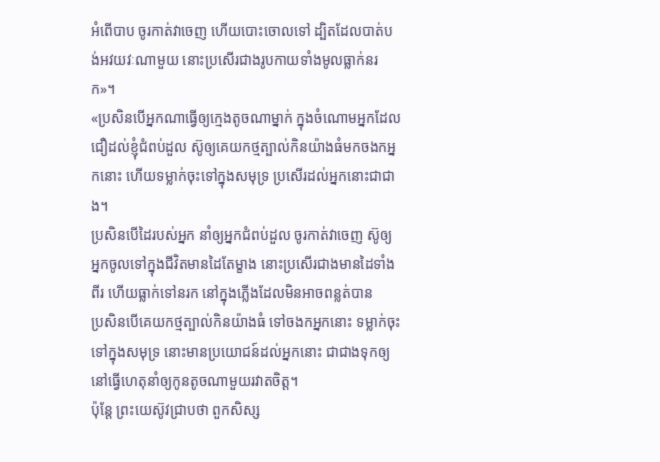អំពើបាប ចូរកាត់វាចេញ ហើយបោះចោលទៅ ដ្បិតដែលបាត់បង់អវយវៈណាមួយ នោះប្រសើរជាងរូបកាយទាំងមូលធ្លាក់នរក»។
«ប្រសិនបើអ្នកណាធ្វើឲ្យក្មេងតូចណាម្នាក់ ក្នុងចំណោមអ្នកដែលជឿដល់ខ្ញុំជំពប់ដួល ស៊ូឲ្យគេយកថ្មត្បាល់កិនយ៉ាងធំមកចងកអ្នកនោះ ហើយទម្លាក់ចុះទៅក្នុងសមុទ្រ ប្រសើរដល់អ្នកនោះជាជាង។
ប្រសិនបើដៃរបស់អ្នក នាំឲ្យអ្នកជំពប់ដួល ចូរកាត់វាចេញ ស៊ូឲ្យអ្នកចូលទៅក្នុងជីវិតមានដៃតែម្ខាង នោះប្រសើរជាងមានដៃទាំងពីរ ហើយធ្លាក់ទៅនរក នៅក្នុងភ្លើងដែលមិនអាចពន្លត់បាន
ប្រសិនបើគេយកថ្មត្បាល់កិនយ៉ាងធំ ទៅចងកអ្នកនោះ ទម្លាក់ចុះទៅក្នុងសមុទ្រ នោះមានប្រយោជន៍ដល់អ្នកនោះ ជាជាងទុកឲ្យនៅធ្វើហេតុនាំឲ្យកូនតូចណាមួយរវាតចិត្ត។
ប៉ុន្តែ ព្រះយេស៊ូវជ្រាបថា ពួកសិស្ស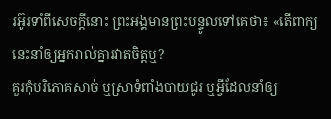រអ៊ូរទាំពីសេចក្ដីនោះ ព្រះអង្គមានព្រះបន្ទូលទៅគេថា៖ «តើពាក្យនេះនាំឲ្យអ្នករាល់គ្នារវាតចិត្តឬ?
គួរកុំបរិភោគសាច់ ឬស្រាទំពាំងបាយជូរ ឬអ្វីដែលនាំឲ្យ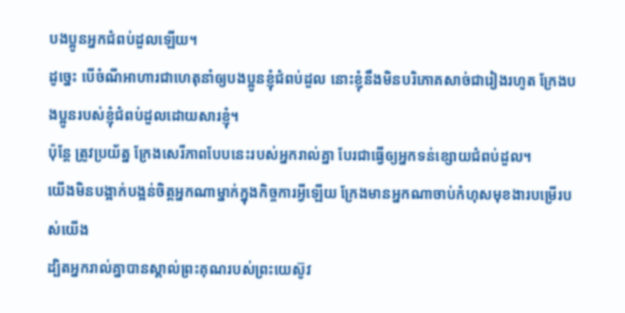បងប្អូនអ្នកជំពប់ដួលឡើយ។
ដូច្នេះ បើចំណីអាហារជាហេតុនាំឲ្យបងប្អូនខ្ញុំជំពប់ដួល នោះខ្ញុំនឹងមិនបរិភោគសាច់ជារៀងរហូត ក្រែងបងប្អូនរបស់ខ្ញុំជំពប់ដួលដោយសារខ្ញុំ។
ប៉ុន្តែ ត្រូវប្រយ័ត្ន ក្រែងសេរីភាពបែបនេះរបស់អ្នករាល់គ្នា បែរជាធ្វើឲ្យអ្នកទន់ខ្សោយជំពប់ដួល។
យើងមិនបង្អាក់បង្អន់ចិត្តអ្នកណាម្នាក់ក្នុងកិច្ចការអ្វីឡើយ ក្រែងមានអ្នកណាចាប់កំហុសមុខងារបម្រើរបស់យើង
ដ្បិតអ្នករាល់គ្នាបានស្គាល់ព្រះគុណរបស់ព្រះយេស៊ូវ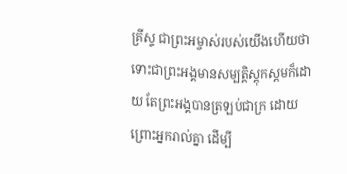គ្រីស្ទ ជាព្រះអម្ចាស់របស់យើងហើយថា ទោះជាព្រះអង្គមានសម្បត្តិស្ដុកស្តមក៏ដោយ តែព្រះអង្គបានត្រឡប់ជាក្រ ដោយព្រោះអ្នករាល់គ្នា ដើម្បី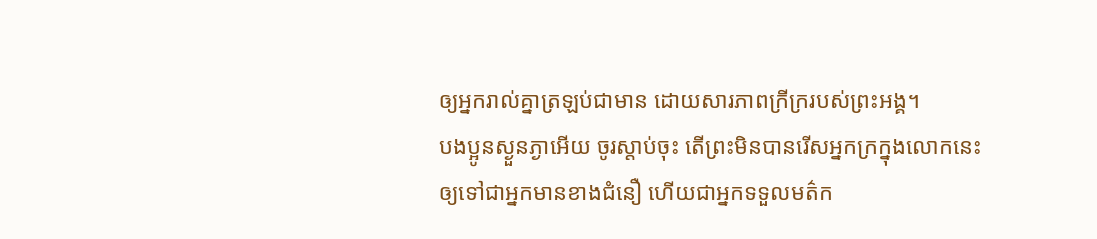ឲ្យអ្នករាល់គ្នាត្រឡប់ជាមាន ដោយសារភាពក្រីក្ររបស់ព្រះអង្គ។
បងប្អូនស្ងួនភ្ងាអើយ ចូរស្តាប់ចុះ តើព្រះមិនបានរើសអ្នកក្រក្នុងលោកនេះ ឲ្យទៅជាអ្នកមានខាងជំនឿ ហើយជាអ្នកទទួលមត៌ក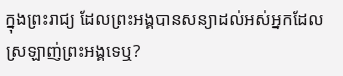ក្នុងព្រះរាជ្យ ដែលព្រះអង្គបានសន្យាដល់អស់អ្នកដែលស្រឡាញ់ព្រះអង្គទេឬ?